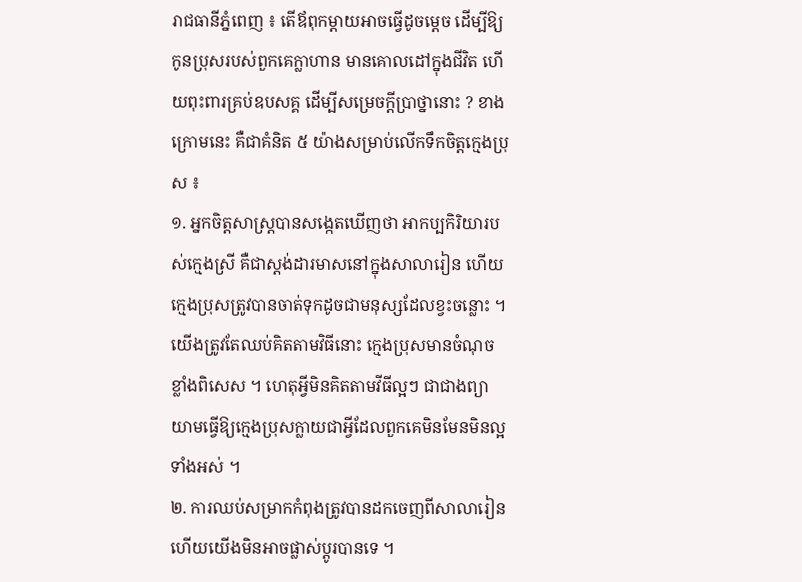រាជធានីភ្នំពេញ ៖ តើឪពុកម្តាយអាចធ្វើដូចម្តេច ដើម្បីឱ្យកូនប្រុសរបស់ពួកគេក្លាហាន មានគោលដៅក្នុងជីវិត ហើយពុះពារគ្រប់ឧបសគ្គ ដើម្បីសម្រេចក្តីប្រាថ្នានោះ ? ខាងក្រោមនេះ គឺជាគំនិត ៥ យ៉ាងសម្រាប់លើកទឹកចិត្តក្មេងប្រុស ៖
១. អ្នកចិត្តសាស្ត្របានសង្កេតឃើញថា អាកប្បកិរិយារបស់ក្មេងស្រី គឺជាស្តង់ដារមាសនៅក្នុងសាលារៀន ហើយក្មេងប្រុសត្រូវបានចាត់ទុកដូចជាមនុស្សដែលខ្វះចន្លោះ ។ យើងត្រូវតែឈប់គិតតាមវិធីនោះ ក្មេងប្រុសមានចំណុចខ្លាំងពិសេស ។ ហេតុអ្វីមិនគិតតាមវីធីល្អៗ ជាជាងព្យាយាមធ្វើឱ្យក្មេងប្រុសក្លាយជាអ្វីដែលពួកគេមិនមែនមិនល្អទាំងអស់ ។
២. ការឈប់សម្រាកកំពុងត្រូវបានដកចេញពីសាលារៀន ហើយយើងមិនអាចផ្លាស់ប្តូរបានទេ ។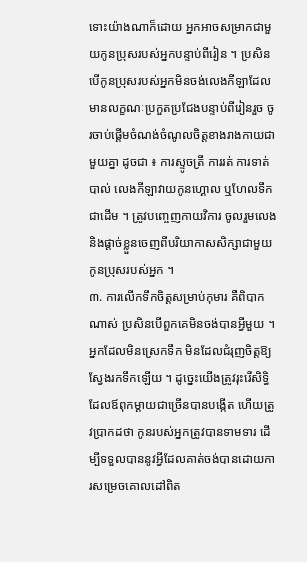ទោះយ៉ាងណាក៏ដោយ អ្នកអាចសម្រាកជាមួយកូនប្រុសរបស់អ្នកបន្ទាប់ពីរៀន ។ ប្រសិន បើកូនប្រុសរបស់អ្នកមិនចង់លេងកីឡាដែលមានលក្ខណៈប្រកួតប្រជែងបន្ទាប់ពីរៀនរួច ចូរចាប់ផ្តើមចំណង់ចំណូលចិត្តខាងរាងកាយជាមួយគ្នា ដូចជា ៖ ការស្ទូចត្រី ការរត់ ការទាត់បាល់ លេងកីឡាវាយកូនហ្គោល ឬហែលទឹកជាដើម ។ ត្រូវបញ្ចេញកាយវិការ ចូលរួមលេង និងផ្តាច់ខ្លួនចេញពីបរិយាកាសសិក្សាជាមួយកូនប្រុសរបស់អ្នក ។
៣. ការលើកទឹកចិត្តសម្រាប់កុមារ គឺពិបាកណាស់ ប្រសិនបើពួកគេមិនចង់បានអ្វីមួយ ។ អ្នកដែលមិនស្រេកទឹក មិនដែលជំរុញចិត្តឱ្យស្វែងរកទឹកឡើយ ។ ដូច្នេះយើងត្រូវរុះរើសិទ្ធិដែលឪពុកម្តាយជាច្រើនបានបង្កើត ហើយត្រូវប្រាកដថា កូនរបស់អ្នកត្រូវបានទាមទារ ដើម្បីទទួលបាននូវអ្វីដែលគាត់ចង់បានដោយការសម្រេចគោលដៅពិត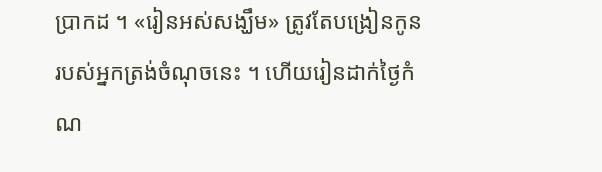ប្រាកដ ។ «រៀនអស់សង្ឃឹម» ត្រូវតែបង្រៀនកូនរបស់អ្នកត្រង់ចំណុចនេះ ។ ហើយរៀនដាក់ថ្ងៃកំណ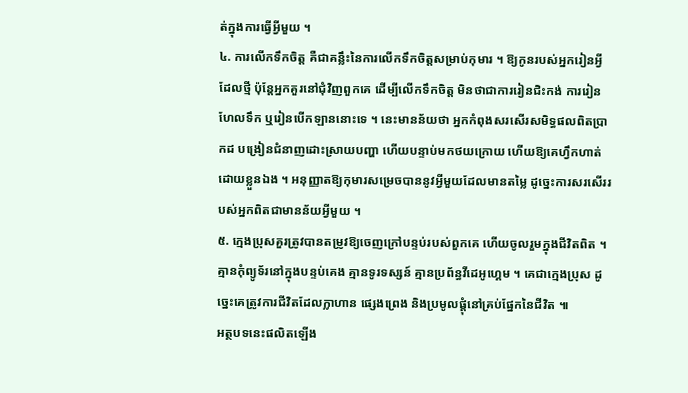ត់ក្នុងការធ្វើអ្វីមួយ ។
៤. ការលើកទឹកចិត្ត គឺជាគន្លឹះនៃការលើកទឹកចិត្តសម្រាប់កុមារ ។ ឱ្យកូនរបស់អ្នករៀនអ្វីដែលថ្មី ប៉ុន្តែអ្នកគួរនៅជុំវិញពួកគេ ដើម្បីលើកទឹកចិត្ត មិនថាជាការរៀនជិះកង់ ការរៀនហែលទឹក ឬរៀនបើកឡាននោះទេ ។ នេះមានន័យថា អ្នកកំពុងសរសើរសមិទ្ធផលពិតប្រាកដ បង្រៀនជំនាញដោះស្រាយបញ្ហា ហើយបន្ទាប់មកថយក្រោយ ហើយឱ្យគេហ្វឹកហាត់ដោយខ្លួនឯង ។ អនុញ្ញាតឱ្យកុមារសម្រេចបាននូវអ្វីមួយដែលមានតម្លៃ ដូច្នេះការសរសើររបស់អ្នកពិតជាមានន័យអ្វីមួយ ។
៥. ក្មេងប្រុសគួរត្រូវបានតម្រូវឱ្យចេញក្រៅបន្ទប់របស់ពួកគេ ហើយចូលរួមក្នុងជីវិតពិត ។ គ្មានកុំព្យូទ័រនៅក្នុងបន្ទប់គេង គ្មានទូរទស្សន៍ គ្មានប្រព័ន្ធវីដេអូហ្គេម ។ គេជាក្មេងប្រុស ដូច្នេះគេត្រូវការជីវិតដែលក្លាហាន ផ្សេងព្រេង និងប្រមូលផ្តុំនៅគ្រប់ផ្នែកនៃជីវិត ៕
អត្ថបទនេះផលិតឡើង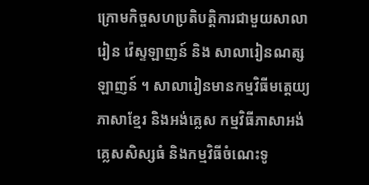ក្រោមកិច្ចសហប្រតិបត្តិការជាមួយសាលារៀន វ៉េស្ទឡាញន៍ និង សាលារៀនណត្សឡាញន៍ ។ សាលារៀនមានកម្មវិធីមត្តេយ្យភាសាខ្មែរ និងអង់គ្លេស កម្មវិធីភាសាអង់គ្លេសសិស្សធំ និងកម្មវិធីចំណេះទូ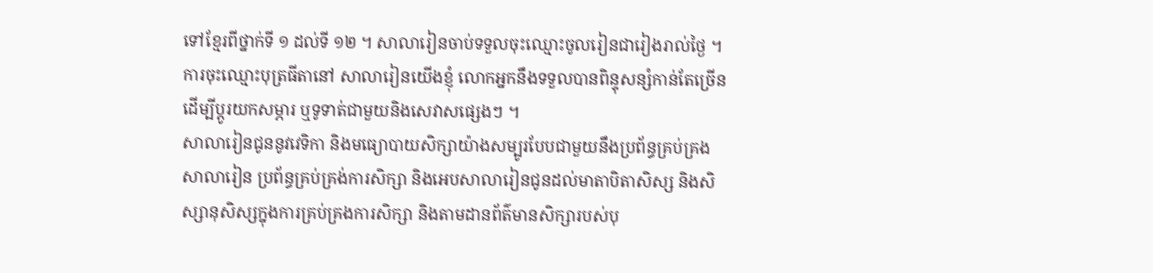ទៅខ្មែរពីថ្នាក់ទី ១ ដល់ទី ១២ ។ សាលារៀនចាប់ទទួលចុះឈ្មោះចូលរៀនជារៀងរាល់ថ្ងៃ ។ ការចុះឈ្មោះបុត្រធីតានៅ សាលារៀនយើងខ្ញុំ លោកអ្នកនឹងទទួលបានពិន្ទុសន្សំកាន់តែច្រើន ដើម្បីប្តូរយកសម្ភារ ឬទូទាត់ជាមួយនិងសេវាសផ្សេងៗ ។
សាលារៀនជូននូវវេទិកា និងមធ្យោបាយសិក្សាយ៉ាងសម្បូរបែបជាមួយនឹងប្រព័ន្ធគ្រប់គ្រង សាលារៀន ប្រព័ន្ធគ្រប់គ្រង់ការសិក្សា និងអេបសាលារៀនជូនដល់មាតាបិតាសិស្ស និងសិស្សានុសិស្សក្នុងការគ្រប់គ្រងការសិក្សា និងតាមដានព័ត៌មានសិក្សារបស់បុ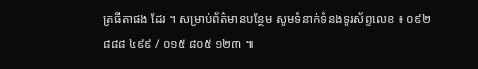ត្រធីតាផង ដែរ ។ សម្រាប់ព័ត៌មានបន្ថែម សូមទំនាក់ទំនងទូរស័ព្ទលេខ ៖ ០៩២ ៨៨៨ ៤៩៩ / ០១៥ ៨០៥ ១២៣ ៕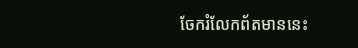ចែករំលែកព័តមាននេះ